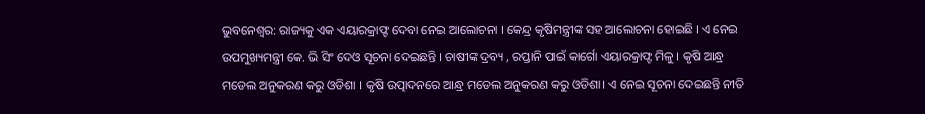ଭୁବନେଶ୍ୱର: ରାଜ୍ୟକୁ ଏକ ଏୟାରକ୍ରାଫ୍ଟ ଦେବା ନେଇ ଆଲୋଚନା । କେନ୍ଦ୍ର କୃଷିମନ୍ତ୍ରୀଙ୍କ ସହ ଆଲୋଚନା ହୋଇଛି । ଏ ନେଇ ଉପମୁଖ୍ୟମନ୍ତ୍ରୀ କେ. ଭି ସିଂ ଦେଓ ସୂଚନା ଦେଇଛନ୍ତି । ଚାଷୀଙ୍କ ଦ୍ରବ୍ୟ , ରପ୍ତାନି ପାଇଁ କାର୍ଗୋ ଏୟାରକ୍ରାଫ୍ଟ ମିଳୁ । କୃଷି ଆନ୍ଧ୍ର ମଡେଲ ଅନୁକରଣ କରୁ ଓଡିଶା । କୃଷି ଉତ୍ପାଦନରେ ଆନ୍ଧ୍ର ମଡେଲ ଅନୁକରଣ କରୁ ଓଡିଶା। ଏ ନେଇ ସୂଚନା ଦେଇଛନ୍ତି ନୀତି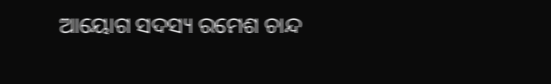ଆୟୋଗ ସଦସ୍ୟ ରମେଶ ଚାନ୍ଦ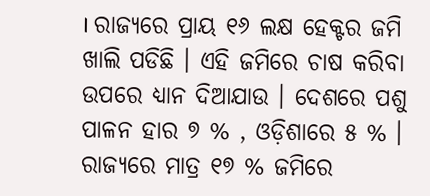। ରାଜ୍ୟରେ ପ୍ରାୟ ୧୬ ଲକ୍ଷ ହେକ୍ଟର ଜମି ଖାଲି ପଡିଛି । ଏହି ଜମିରେ ଚାଷ କରିବା ଉପରେ ଧ୍ୟାନ ଦିଆଯାଉ । ଦେଶରେ ପଶୁ ପାଳନ ହାର ୭ % , ଓଡ଼ିଶାରେ ୫ % । ରାଜ୍ୟରେ ମାତ୍ର ୧୭ % ଜମିରେ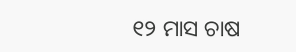୧୨ ମାସ ଚାଷ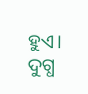ହୁଏ। ଦୁଗ୍ଧ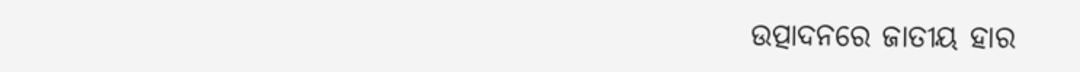ଉତ୍ପାଦନରେ ଜାତୀୟ ହାର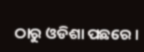ଠାରୁ ଓଡିଶା ପଛରେ ।